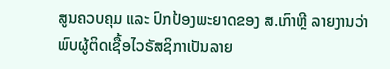ສູນຄວບຄຸມ ແລະ ປົກປ້ອງພະຍາດຂອງ ສ.ເກົາຫຼີ ລາຍງານວ່າ ພົບຜູ້ຕິດເຊື້ອໄວຣັສຊິກາເປັນລາຍ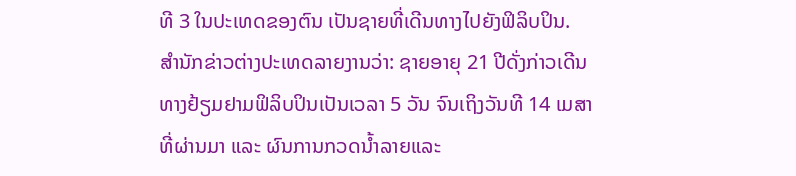ທີ 3 ໃນປະເທດຂອງຕົນ ເປັນຊາຍທີ່ເດີນທາງໄປຍັງຟິລິບປິນ.
ສຳນັກຂ່າວຕ່າງປະເທດລາຍງານວ່າ: ຊາຍອາຍຸ 21 ປີດັ່ງກ່າວເດີນທາງຢ້ຽມຢາມຟິລິບປິນເປັນເວລາ 5 ວັນ ຈົນເຖິງວັນທີ 14 ເມສາທີ່ຜ່ານມາ ແລະ ຜົນການກວດນໍ້າລາຍແລະ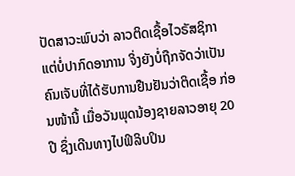ປັດສາວະພົບວ່າ ລາວຕິດເຊື້ອໄວຣັສຊິກາ ແຕ່ບໍ່ປາກົດອາການ ຈິ່ງຍັງບໍ່ຖືກຈັດວ່າເປັນຄົນເຈັບທີ່ໄດ້ຮັບການຢືນຢັນວ່າຕິດເຊື້ອ ກ່ອນໜ້ານີ້ ເມື່ອວັນພຸດນ້ອງຊາຍລາວອາຍຸ 20 ປີ ຊຶ່ງເດີນທາງໄປຟິລິບປິນ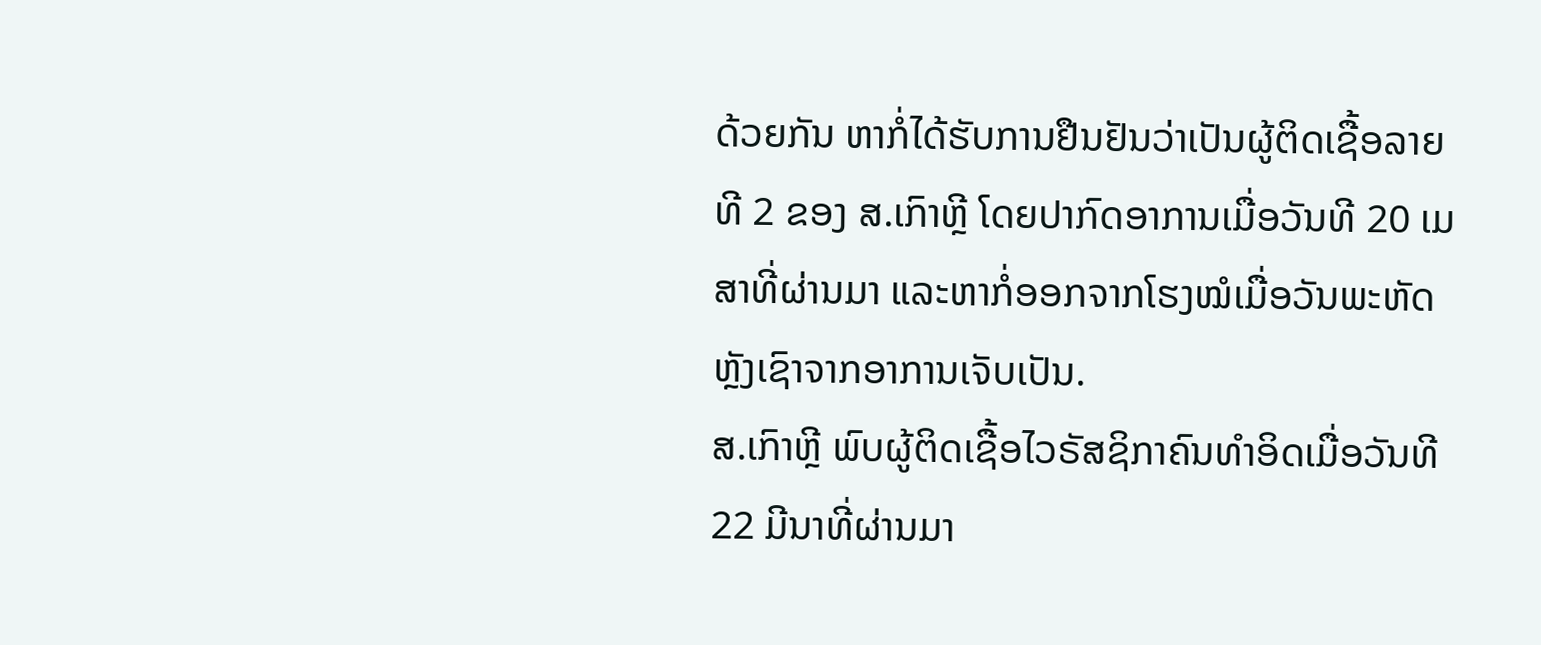ດ້ວຍກັນ ຫາກໍ່ໄດ້ຮັບການຢືນຢັນວ່າເປັນຜູ້ຕິດເຊື້ອລາຍທີ 2 ຂອງ ສ.ເກົາຫຼີ ໂດຍປາກົດອາການເມື່ອວັນທີ 20 ເມສາທີ່ຜ່ານມາ ແລະຫາກໍ່ອອກຈາກໂຮງໝໍເມື່ອວັນພະຫັດ ຫຼັງເຊົາຈາກອາການເຈັບເປັນ.
ສ.ເກົາຫຼີ ພົບຜູ້ຕິດເຊື້ອໄວຣັສຊິກາຄົນທຳອິດເມື່ອວັນທີ 22 ມີນາທີ່ຜ່ານມາ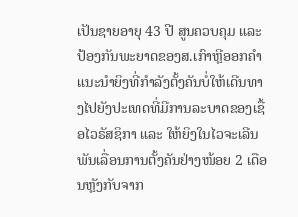ເປັນຊາຍອາຍຸ 43 ປີ ສູນຄວບຄຸມ ແລະ ປ້ອງກັນພະຍາດຂອງສ.ເກົາຫຼີອອກຄຳແນະນຳຍິງທີ່ກຳລັງຕັ້ງຄັນບໍ່ໃຫ້ເດີນທາງໄປຍັງປະເທດທີ່ມີການລະບາດຂອງເຊື້ອໄວຣັສຊິກາ ແລະ ໃຫ້ຍິງໃນໄວຈະເລີນພັນເລື່ອນການຕັ້ງຄັນຢ່າງໜ້ອຍ 2 ເດືອນຫຼັງກັບຈາກ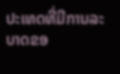ປະເທດທີ່ມີການລະບາດຂອ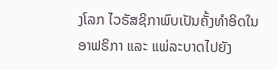ງໂລກ ໄວຣັສຊິກາພົບເປັນຄັ້ງທຳອິດໃນອາຟຣິກາ ແລະ ແພ່ລະບາດໄປຍັງ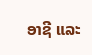ອາຊີ ແລະ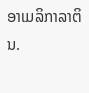ອາເມລິກາລາຕິນ.